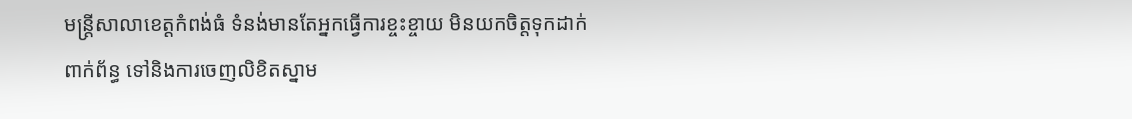មន្រ្ដីសាលាខេត្តកំពង់ធំ ទំនង់មានតែអ្នកធ្វើការខ្ចះខ្ចាយ មិនយកចិត្តទុកដាក់ពាក់ព័ន្ធ ទៅនិងការចេញលិខិតស្នាម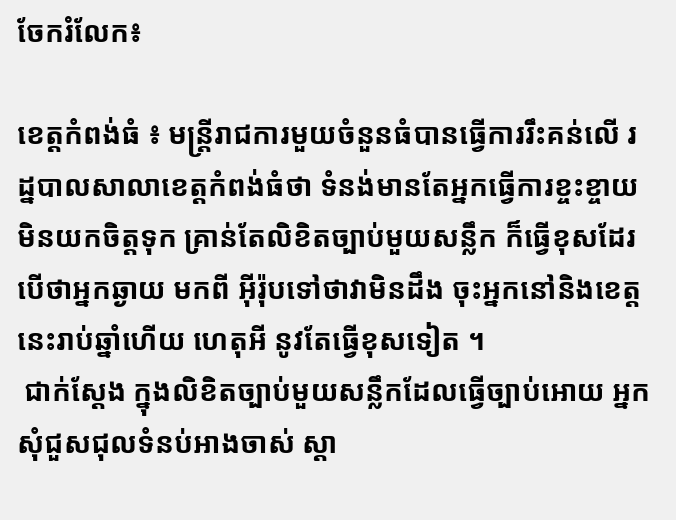ចែករំលែក៖

ខេត្តកំពង់ធំ ៖ មន្រ្ដីរាជការមួយចំនួនធំបានធ្វើការរឹះគន់លើ រដ្នបាលសាលាខេត្តកំពង់ធំថា ទំនង់មានតែអ្នកធ្វើការខ្ចះខ្ចាយមិនយកចិត្តទុក គ្រាន់តែលិខិតច្បាប់មួយសន្លឹក ក៏ធ្វើខុសដែរ បើថាអ្នកឆ្ងាយ មកពី អ៊ីរ៉ុបទៅថាវាមិនដឹង ចុះអ្នកនៅនិងខេត្តនេះរាប់ឆ្នាំហើយ ហេតុអី នូវតែធ្វើខុសទៀត ។
 ជាក់ស្ដែង ក្នុងលិខិតច្បាប់មួយសន្លឹកដែលធ្វើច្បាប់អោយ អ្នកសុំជួសជុលទំនប់អាងចាស់ ស្ដា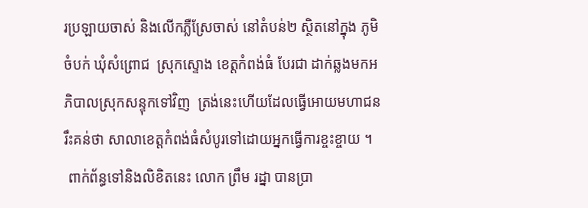រប្រឡាយចាស់ និងលើកភ្លឺស្រែចាស់ នៅតំបន់២ ស្ថិតនៅក្នុង ភូមិចំបក់ ឃុំសំព្រោជ  ស្រុកស្ទោង ខេត្តកំពង់ធំ បែរជា ដាក់ឆ្លងមកអភិបាលស្រុកសន្ទុកទៅវិញ  ត្រង់នេះហើយដែលធ្វើអោយមហាជន រឹះគន់ថា សាលាខេត្តកំពង់ធំសំបូរទៅដោយអ្នកធ្វើការខ្ចះខ្ចាយ ។
 ពាក់ព័ន្ធទៅនិងលិខិតនេះ លោក ព្រឹម រដ្នា បានប្រា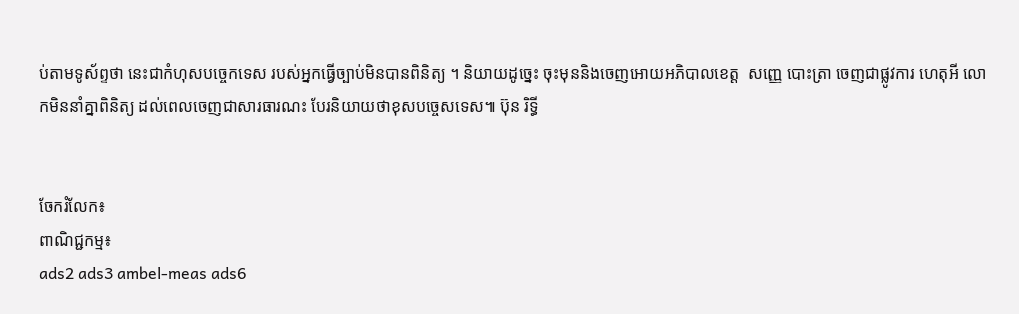ប់តាមទូស័ព្ទថា នេះជាកំហុសបច្ចេកទេស របស់អ្នកធ្វើច្បាប់មិនបានពិនិត្យ ។ និយាយដូច្នេះ ចុះមុននិងចេញអោយអភិបាលខេត្ត  សញ្ញេ បោះត្រា ចេញជាផ្លូវការ ហេតុអី លោកមិននាំគ្នាពិនិត្យ ដល់ពេលចេញជាសារធារណះ បែរនិយាយថាខុសបច្ចេសទេស៕ ប៊ុន រិទ្ធី


ចែករំលែក៖
ពាណិជ្ជកម្ម៖
ads2 ads3 ambel-meas ads6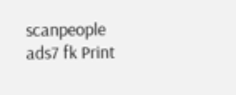scanpeople ads7 fk Print